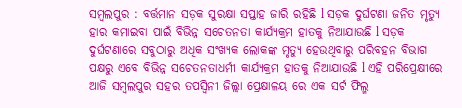ସମ୍ବଲପୁର : ବର୍ତ୍ତମାନ ସଡ଼କ ସୁରକ୍ଷା ସପ୍ତାହ ଜାରି ରହିଛି l ସଡ଼କ ଦୁର୍ଘଟଣା ଜନିତ ମୃତ୍ୟୁ ହାର କମାଇବା ପାଇଁ ବିଭିନ୍ନ ସଚେତନତା କାର୍ଯ୍ୟକ୍ରମ ହାତକୁ ନିଆଯାଉଛି l ସଡ଼କ ଦୁର୍ଘଟଣାରେ ସବୁଠାରୁ ଅଧିକ ସଂଖ୍ୟକ ଲୋକଙ୍କ ମୃତ୍ୟୁ ହେଉଥିବାରୁ ପରିବହନ ବିଭାଗ ପକ୍ଷରୁ ଏବେ ବିଭିନ୍ନ ସଚେତନତାଧର୍ମୀ କାର୍ଯ୍ୟକ୍ରମ ହାତକୁ ନିଆଯାଉଛି l ଏହି ପରିପ୍ରେକ୍ଷୀରେ ଆଜି ସମ୍ବଲପୁର ସହର ତପସ୍ୱିନୀ ଜିଲ୍ଲା ପ୍ରେକ୍ଷାଳୟ ରେ ଏକ ସର୍ଟ ଫିଲ୍ମ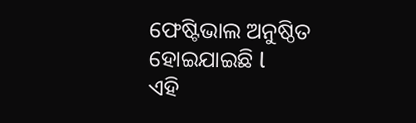ଫେଷ୍ଟିଭାଲ ଅନୁଷ୍ଠିତ ହୋଇଯାଇଛି l
ଏହି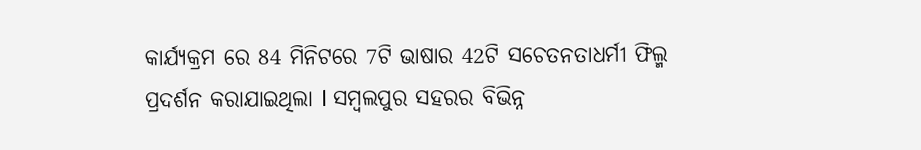କାର୍ଯ୍ୟକ୍ରମ ରେ 84 ମିନିଟରେ 7ଟି ଭାଷାର 42ଟି ସଚେତନତାଧର୍ମୀ ଫିଲ୍ମ ପ୍ରଦର୍ଶନ କରାଯାଇଥିଲା l ସମ୍ବଲପୁର ସହରର ବିଭିନ୍ନ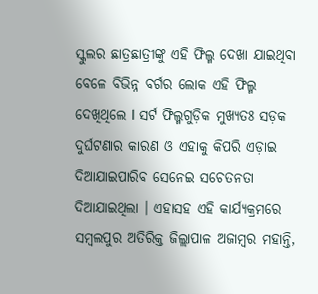ସ୍କୁଲର ଛାତ୍ରଛାତ୍ରୀଙ୍କୁ ଏହି ଫିଲ୍ମ ଦେଖା ଯାଇଥିବା ବେଳେ ବିଭିନ୍ନ ବର୍ଗର ଲୋକ ଏହି ଫିଲ୍ମ ଦେଖିଥିଲେ l ସର୍ଟ ଫିଲ୍ମଗୁଡ଼ିକ ମୁଖ୍ୟତଃ ସଡ଼କ ଦୁର୍ଘଟଣାର କାରଣ ଓ ଏହାକୁ କିପରି ଏଡ଼ାଇ ଦିଆଯାଇପାରିବ ସେନେଇ ସଚେତନତା ଦିଆଯାଇଥିଲା । ଏହାସହ ଏହି କାର୍ଯ୍ୟକ୍ରମରେ ସମ୍ବଲପୁର ଅତିରିକ୍ତ ଜିଲ୍ଲାପାଳ ଅଜାମ୍ବର ମହାନ୍ତି,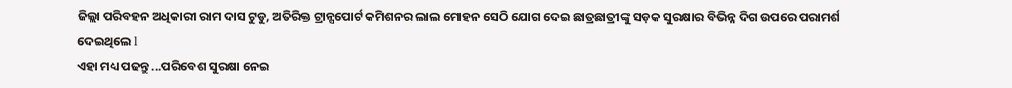ଜିଲ୍ଲା ପରିବହନ ଅଧିକାରୀ ରାମ ଦାସ ଟୁଡୁ, ଅତିରିକ୍ତ ଟ୍ରାନ୍ସପୋର୍ଟ କମିଶନର ଲାଲ ମୋହନ ସେଠି ଯୋଗ ଦେଇ ଛାତ୍ରଛାତ୍ରୀଙ୍କୁ ସଡ଼କ ସୁରକ୍ଷାର ବିଭିନ୍ନ ଦିଗ ଉପରେ ପରାମର୍ଶ ଦେଇଥିଲେ l
ଏହା ମଧ୍ୟ ପଢନ୍ତୁ ...ପରିବେଶ ସୁରକ୍ଷା ନେଇ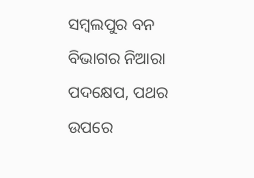ସମ୍ବଲପୁର ବନ ବିଭାଗର ନିଆରା ପଦକ୍ଷେପ, ପଥର ଉପରେ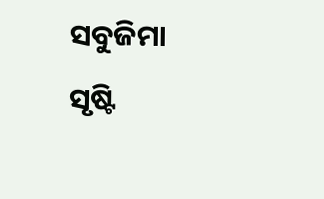ସବୁଜିମା ସୃଷ୍ଟି